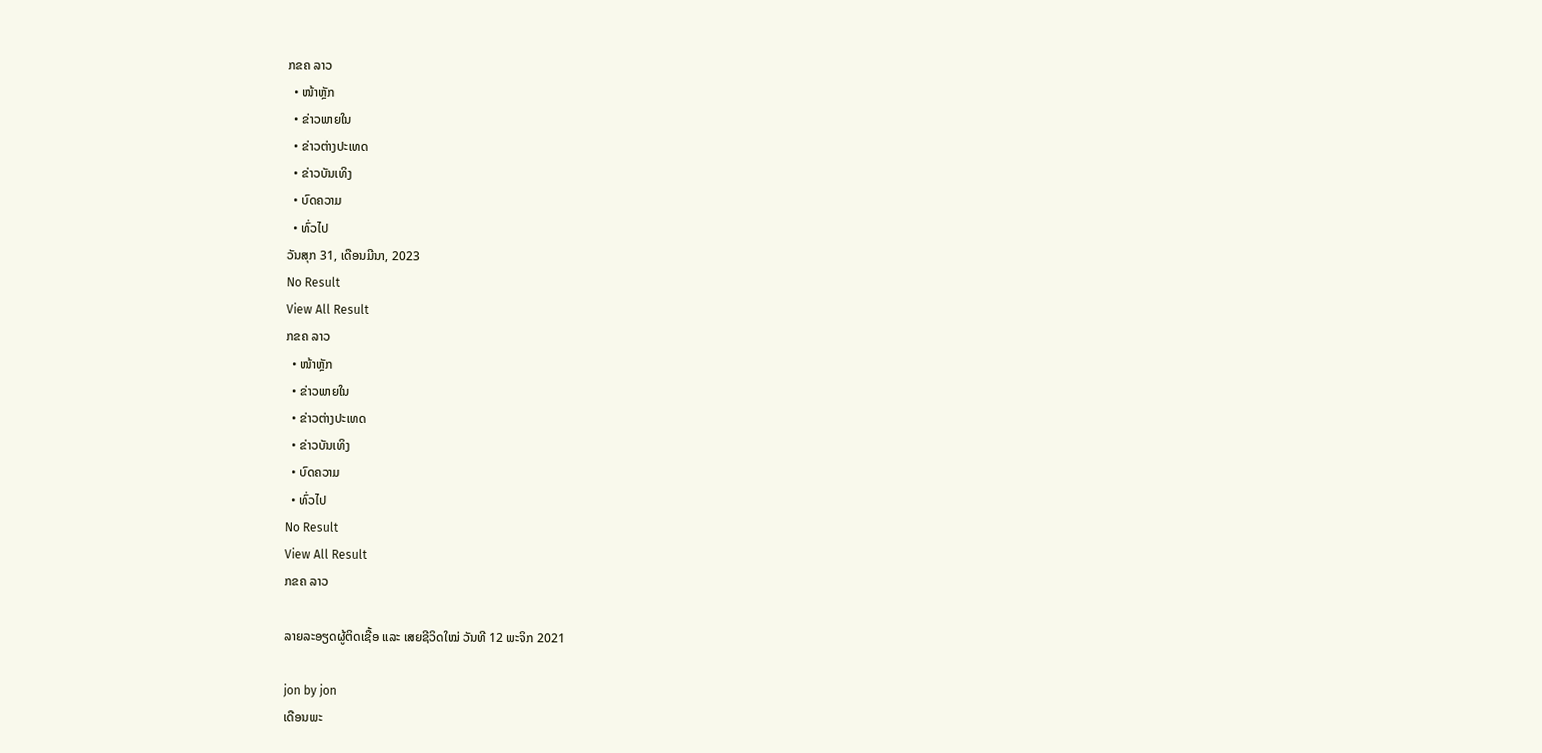ກຂຄ ລາວ
  • ໜ້າຫຼັກ
  • ຂ່າວພາຍໃນ
  • ຂ່າວຕ່າງປະເທດ
  • ຂ່າວບັນເທິງ
  • ບົດຄວາມ
  • ທົ່ວໄປ
ວັນສຸກ 31, ເດືອນມີນາ, 2023
No Result
View All Result
ກຂຄ ລາວ
  • ໜ້າຫຼັກ
  • ຂ່າວພາຍໃນ
  • ຂ່າວຕ່າງປະເທດ
  • ຂ່າວບັນເທິງ
  • ບົດຄວາມ
  • ທົ່ວໄປ
No Result
View All Result
ກຂຄ ລາວ

ລາຍລະອຽດຜູ້ຕິດເຊື້ອ ແລະ ເສຍຊີວິດໃໝ່ ວັນທີ 12 ພະຈິກ 2021

jon by jon
ເດືອນພະ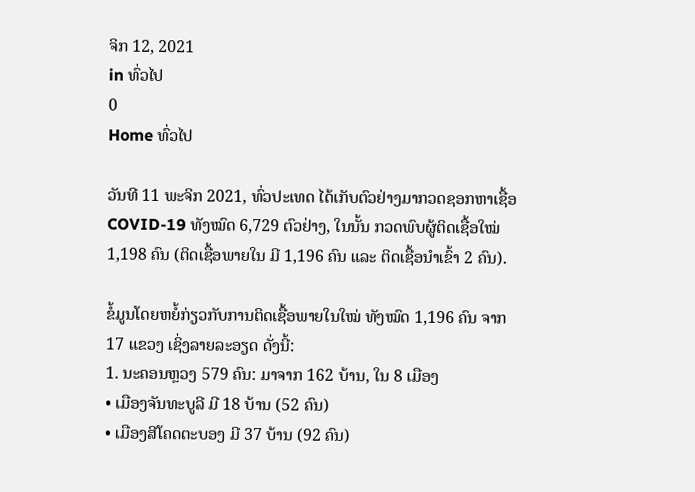ຈິກ 12, 2021
in ທົ່ວໄປ
0
Home ທົ່ວໄປ

ວັນທີ 11 ພະຈິກ 2021, ທົ່ວປະເທດ ໄດ້ເກັບຕົວຢ່າງມາກວດຊອກຫາເຊື້ອ COVID-19 ທັງໝົດ 6,729 ຕົວຢ່າງ, ໃນນັ້ນ ກວດພົບຜູ້ຕິດເຊື້ອໃໝ່ 1,198 ຄົນ (ຕິດເຊື້ອພາຍໃນ ມີ 1,196 ຄົນ ແລະ ຕິດເຊື້ອນໍາເຂົ້າ 2 ຄົນ).

ຂໍ້ມູນໂດຍຫຍໍ້ກ່ຽວກັບການຕິດເຊື້ອພາຍໃນໃໝ່ ທັງໝົດ 1,196 ຄົນ ຈາກ 17 ແຂວງ ເຊິ່ງລາຍລະອຽດ ດັ່ງນີ້:
1. ນະຄອນຫຼວງ 579 ຄົນ: ມາຈາກ 162 ບ້ານ, ໃນ 8 ເມືອງ
• ເມືອງຈັນທະບູລີ ມີ 18 ບ້ານ (52 ຄົນ)
• ເມືອງສີໂຄດຕະບອງ ມີ 37 ບ້ານ (92 ຄົນ)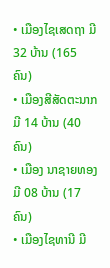• ເມືອງໄຊເສດຖາ ມີ 32 ບ້ານ (165 ຄົນ)
• ເມືອງສີສັດຕະນາກມີ 14 ບ້ານ (40 ຄົນ)
• ເມືອງ ນາຊາຍທອງ ມີ 08 ບ້ານ (17 ຄົນ)
• ເມືອງໄຊທານີ ມີ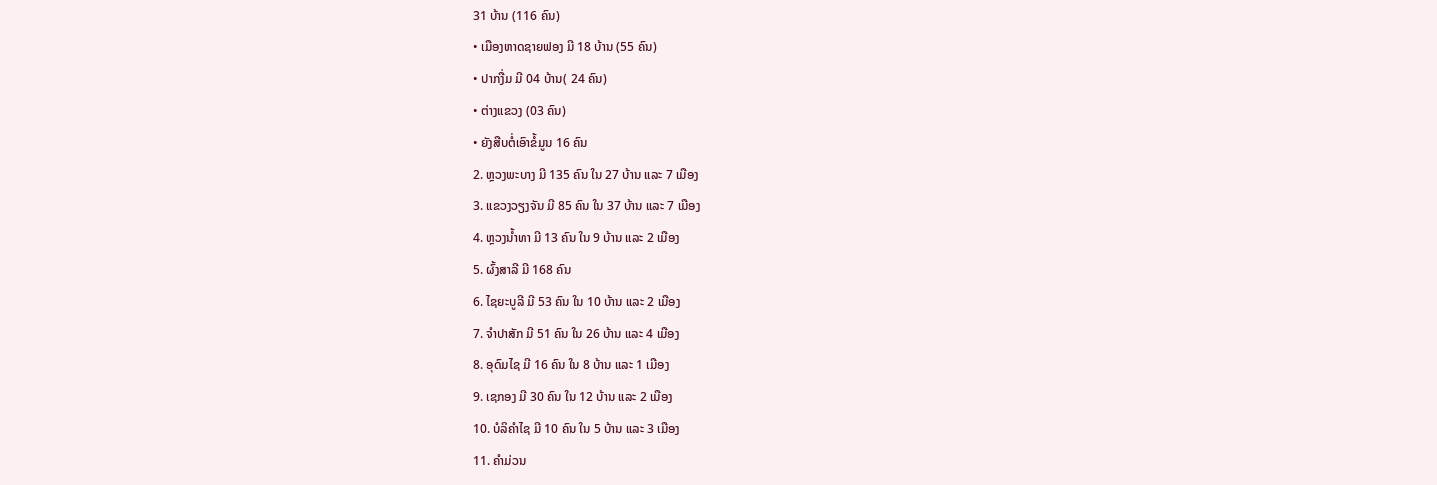31 ບ້ານ (116 ຄົນ)
• ເມືອງຫາດຊາຍຟອງ ມີ 18 ບ້ານ (55 ຄົນ)
• ປາກງື່ມ ມີ 04 ບ້ານ( 24 ຄົນ)
• ຕ່າງແຂວງ (03 ຄົນ)
• ຍັງສືບຕໍ່ເອົາຂໍ້ມູນ 16 ຄົນ
2. ຫຼວງພະບາງ ມີ 135 ຄົນ ໃນ 27 ບ້ານ ແລະ 7 ເມືອງ
3. ແຂວງວຽງຈັນ ມີ 85 ຄົນ ໃນ 37 ບ້ານ ແລະ 7 ເມືອງ
4. ຫຼວງນ້ຳທາ ມີ 13 ຄົນ ໃນ 9 ບ້ານ ແລະ 2 ເມືອງ
5. ຜົ້ງສາລີ ມີ 168 ຄົນ
6. ໄຊຍະບູລີ ມີ 53 ຄົນ ໃນ 10 ບ້ານ ແລະ 2 ເມືອງ
7. ຈຳປາສັກ ມີ 51 ຄົນ ໃນ 26 ບ້ານ ແລະ 4 ເມືອງ
8. ອຸດົມໄຊ ມີ 16 ຄົນ ໃນ 8 ບ້ານ ແລະ 1 ເມືອງ
9. ເຊກອງ ມີ 30 ຄົນ ໃນ 12 ບ້ານ ແລະ 2 ເມືອງ
10. ບໍລິຄຳໄຊ ມີ 10 ຄົນ ໃນ 5 ບ້ານ ແລະ 3 ເມືອງ
11. ຄຳມ່ວນ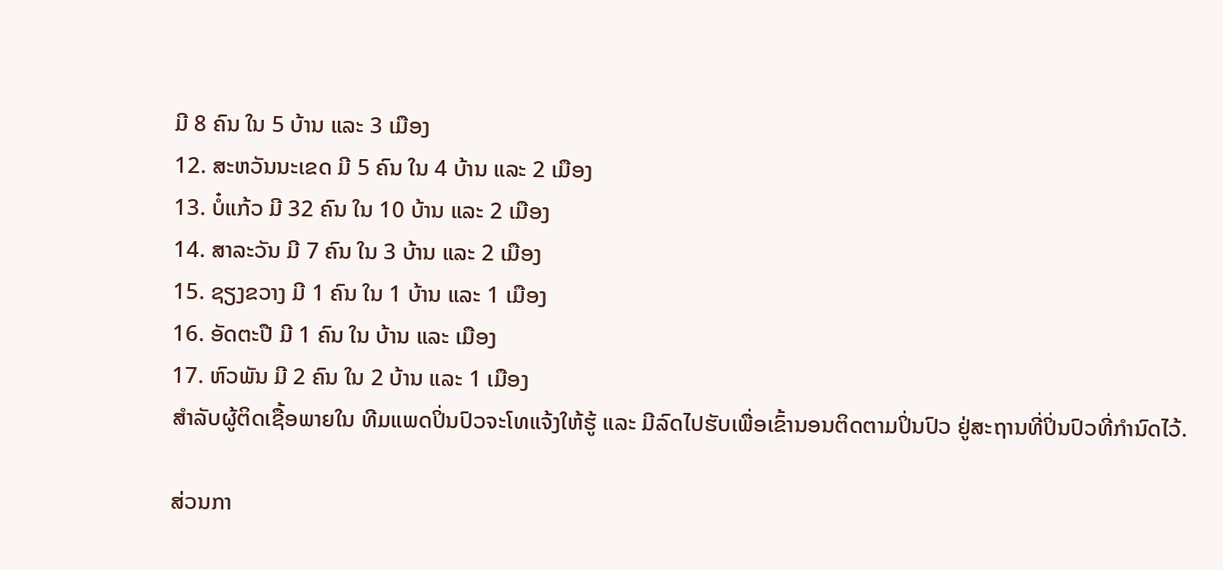ມີ 8 ຄົນ ໃນ 5 ບ້ານ ແລະ 3 ເມືອງ
12. ສະຫວັນນະເຂດ ມີ 5 ຄົນ ໃນ 4 ບ້ານ ແລະ 2 ເມືອງ
13. ບໍ໋ແກ້ວ ມີ 32 ຄົນ ໃນ 10 ບ້ານ ແລະ 2 ເມືອງ
14. ສາລະວັນ ມີ 7 ຄົນ ໃນ 3 ບ້ານ ແລະ 2 ເມືອງ
15. ຊຽງຂວາງ ມີ 1 ຄົນ ໃນ 1 ບ້ານ ແລະ 1 ເມືອງ
16. ອັດຕະປື ມີ 1 ຄົນ ໃນ ບ້ານ ແລະ ເມືອງ
17. ຫົວພັນ ມີ 2 ຄົນ ໃນ 2 ບ້ານ ແລະ 1 ເມືອງ
ສໍາລັບຜູ້ຕິດເຊື້ອພາຍໃນ ທີມແພດປິ່ນປົວຈະໂທແຈ້ງໃຫ້ຮູ້ ແລະ ມີລົດໄປຮັບເພື່ອເຂົ້ານອນຕິດຕາມປິ່ນປົວ ຢູ່ສະຖານທີ່ປິ່ນປົວທີ່ກໍານົດໄວ້.

ສ່ວນກາ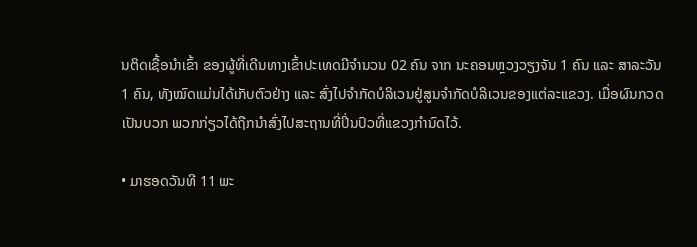ນຕິດເຊື້ອນໍາເຂົ້າ ຂອງຜູ້ທີ່ເດີນທາງເຂົ້າປະເທດມີຈໍານວນ 02 ຄົນ ຈາກ ນະຄອນຫຼວງວຽງຈັນ 1 ຄົນ ແລະ ສາລະວັນ 1 ຄົນ, ທັງໝົດແມ່ນໄດ້ເກັບຕົວຢ່າງ ແລະ ສົ່ງໄປຈໍາກັດບໍລິເວນຢູ່ສູນຈໍາກັດບໍລິເວນຂອງແຕ່ລະແຂວງ. ເມື່ອຜົນກວດເປັນບວກ ພວກກ່ຽວໄດ້ຖືກນຳສົ່ງໄປສະຖານທີ່ປິ່ນປົວທີ່ແຂວງກໍານົດໄວ້.

• ມາຮອດວັນທີ 11 ພະ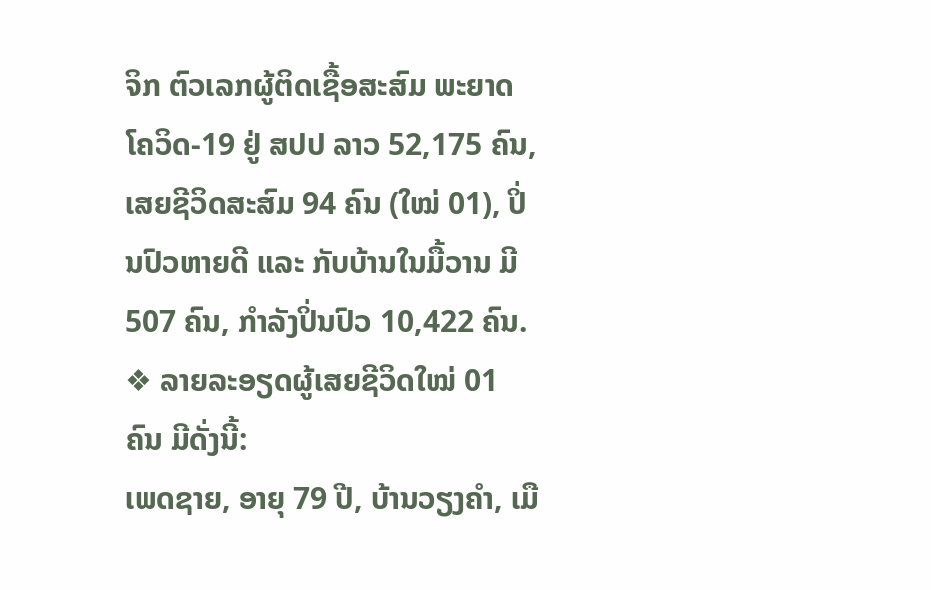ຈິກ ຕົວເລກຜູ້ຕິດເຊື້ອສະສົມ ພະຍາດໂຄວິດ-19 ຢູ່ ສປປ ລາວ 52,175 ຄົນ, ເສຍຊີວິດສະສົມ 94 ຄົນ (ໃໝ່ 01), ປິ່ນປົວຫາຍດີ ແລະ ກັບບ້ານໃນມື້ວານ ມີ 507 ຄົນ, ກໍາລັງປິ່ນປົວ 10,422 ຄົນ.
❖ ລາຍລະອຽດຜູ້ເສຍຊີວິດໃໝ່ 01 ຄົນ ມີດັ່ງນີ້:
ເພດຊາຍ, ອາຍຸ 79 ປີ, ບ້ານວຽງຄໍາ, ເມື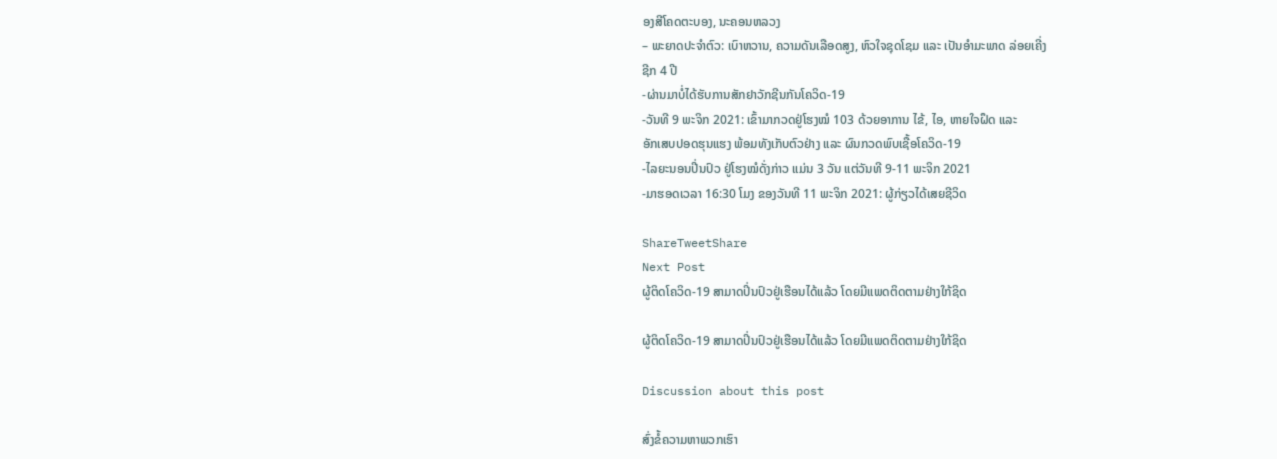ອງສີໂຄດຕະບອງ, ນະຄອນຫລວງ
– ພະຍາດປະຈໍາຕົວ: ເບົາຫວານ, ຄວາມດັນເລືອດສູງ, ຫົວໃຈຊຸດໂຊມ ແລະ ເປັນອໍາມະພາດ ລ່ອຍເຄີ່ງ
ຊີກ 4 ປີ
-ຜ່ານມາບໍ່ໄດ້ຮັບການສັກຢາວັກຊີນກັນໂຄວິດ-19
-ວັນທີ 9 ພະຈິກ 2021: ເຂົ້າມາກວດຢູ່ໂຮງໝໍ 103 ດ້ວຍອາການ ໄຂ້, ໄອ, ຫາຍໃຈຝຶດ ແລະ
ອັກເສບປອດຮຸນແຮງ ພ້ອມທັງເກັບຕົວຢ່າງ ແລະ ຜົນກວດພົບເຊື້ອໂຄວິດ-19
-ໄລຍະນອນປີ່ນປົວ ຢູ່ໂຮງໝໍດັ່ງກ່າວ ແມ່ນ 3 ວັນ ແຕ່ວັນທີ 9-11 ພະຈິກ 2021
-ມາຮອດເວລາ 16:30 ໂມງ ຂອງວັນທີ 11 ພະຈິກ 2021: ຜູ້ກ່ຽວໄດ້ເສຍຊີວິດ

ShareTweetShare
Next Post
ຜູ້ຕິດໂຄວິດ-19 ສາມາດປິ່ນປົວຢູ່ເຮືອນໄດ້ແລ້ວ ໂດຍມີແພດຕິດຕາມຢ່າງໃກ້ຊິດ

ຜູ້ຕິດໂຄວິດ-19 ສາມາດປິ່ນປົວຢູ່ເຮືອນໄດ້ແລ້ວ ໂດຍມີແພດຕິດຕາມຢ່າງໃກ້ຊິດ

Discussion about this post

ສົ່ງຂໍ້ຄວາມຫາພວກເຮົາ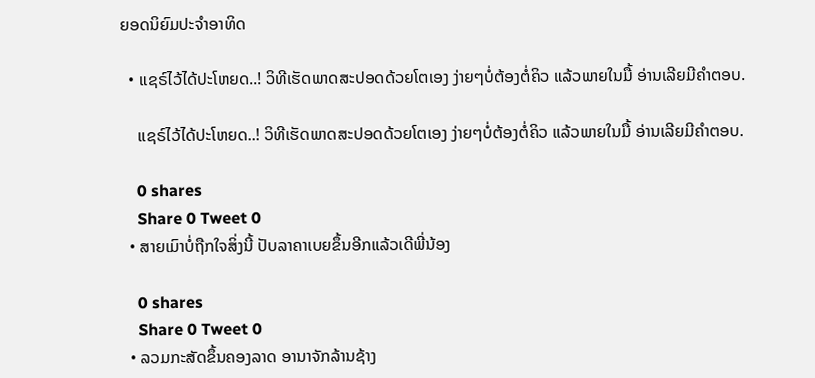ຍອດນິຍົມປະຈຳອາທິດ

  • ແຊຣ໌ໄວ້ໄດ້ປະໂຫຍດ..! ວິທີເຮັດພາດສະປອດດ້ວຍໂຕເອງ ງ່າຍໆບໍ່ຕ້ອງຕໍ່ຄິວ ແລ້ວພາຍໃນມື້ ອ່ານເລີຍມີຄຳຕອບ.

    ແຊຣ໌ໄວ້ໄດ້ປະໂຫຍດ..! ວິທີເຮັດພາດສະປອດດ້ວຍໂຕເອງ ງ່າຍໆບໍ່ຕ້ອງຕໍ່ຄິວ ແລ້ວພາຍໃນມື້ ອ່ານເລີຍມີຄຳຕອບ.

    0 shares
    Share 0 Tweet 0
  • ສາຍເມົາບໍ່ຖືກໃຈສິ່ງນີ້ ປັບລາຄາເບຍຂຶ້ນອີກແລ້ວເດີພີ່ນ້ອງ

    0 shares
    Share 0 Tweet 0
  • ລວມກະສັດຂຶ້ນຄອງລາດ ອານາຈັກລ້ານຊ້າງ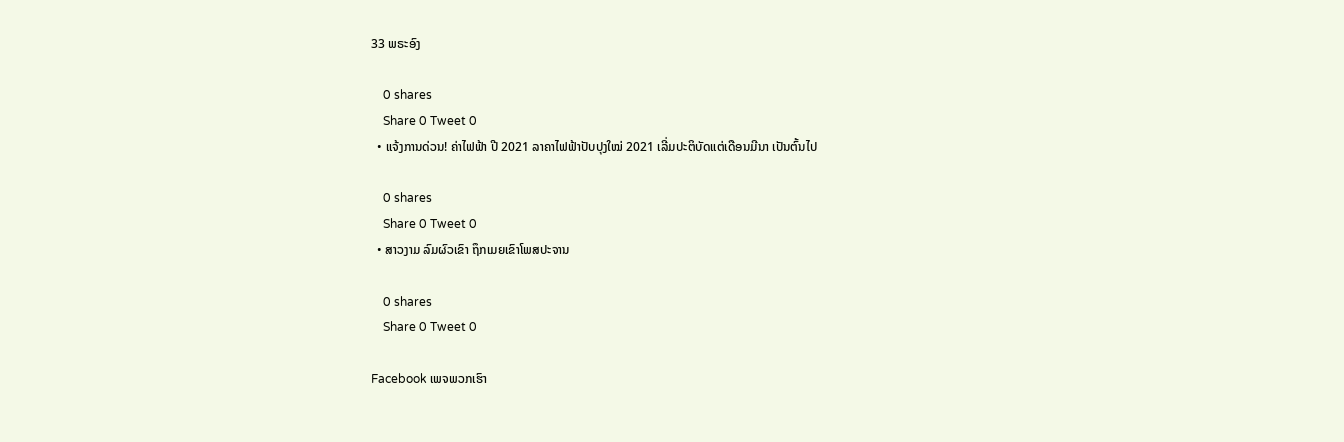33 ພຣະອົງ

    0 shares
    Share 0 Tweet 0
  • ແຈ້ງການດ່ວນ! ຄ່າໄຟຟ້າ ປີ 2021 ລາຄາໄຟຟ້າປັບປຸງໃໝ່ 2021 ເລີ່ມປະຕິບັດແຕ່ເດືອນມີນາ ເປັນຕົ້ນໄປ

    0 shares
    Share 0 Tweet 0
  • ສາວງາມ ລົມຜົວເຂົາ ຖຶກເມຍເຂົາໂພສປະຈານ

    0 shares
    Share 0 Tweet 0

Facebook ເພຈພວກເຮົາ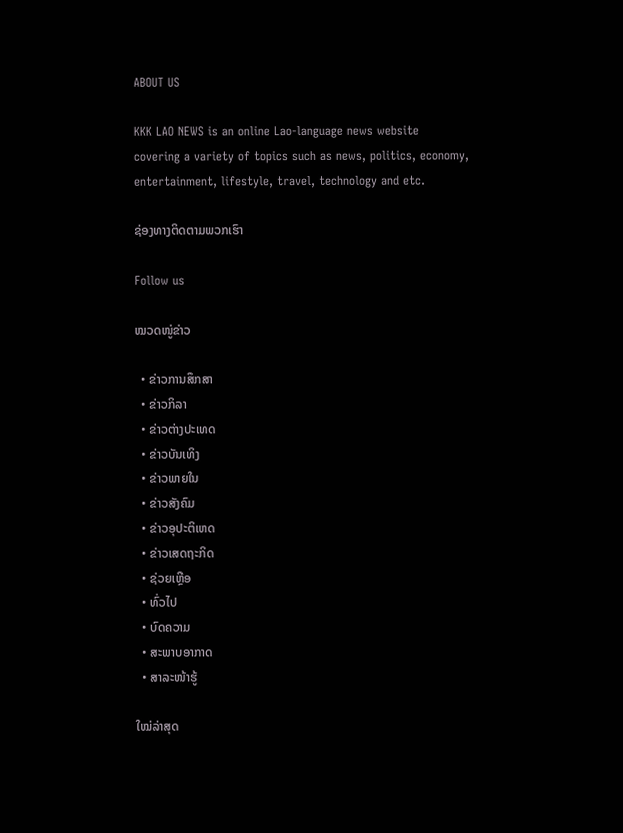ABOUT US

KKK LAO NEWS is an online Lao-language news website
covering a variety of topics such as news, politics, economy,
entertainment, lifestyle, travel, technology and etc.

ຊ່ອງທາງຕິດຕາມພວກເຮົາ

Follow us

ໝວດໜູ່ຂ່າວ

  • ຂ່າວການສຶກສາ
  • ຂ່າວກິລາ
  • ຂ່າວຕ່າງປະເທດ
  • ຂ່າວບັນເທິງ
  • ຂ່າວພາຍໃນ
  • ຂ່າວສັງຄົມ
  • ຂ່າວອຸປະຕິເຫດ
  • ຂ່າວເສດຖະກິດ
  • ຊ່ວຍເຫຼືອ
  • ທົ່ວໄປ
  • ບົດຄວາມ
  • ສະພາບອາກາດ
  • ສາລະໜ້າຮູ້

ໃໝ່ລ່າສຸດ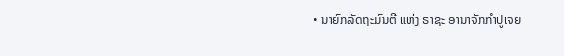• ນາຍົກລັດຖະມົນຕີ ແຫ່ງ ຣາຊະ ອານາຈັກກໍາປູເຈຍ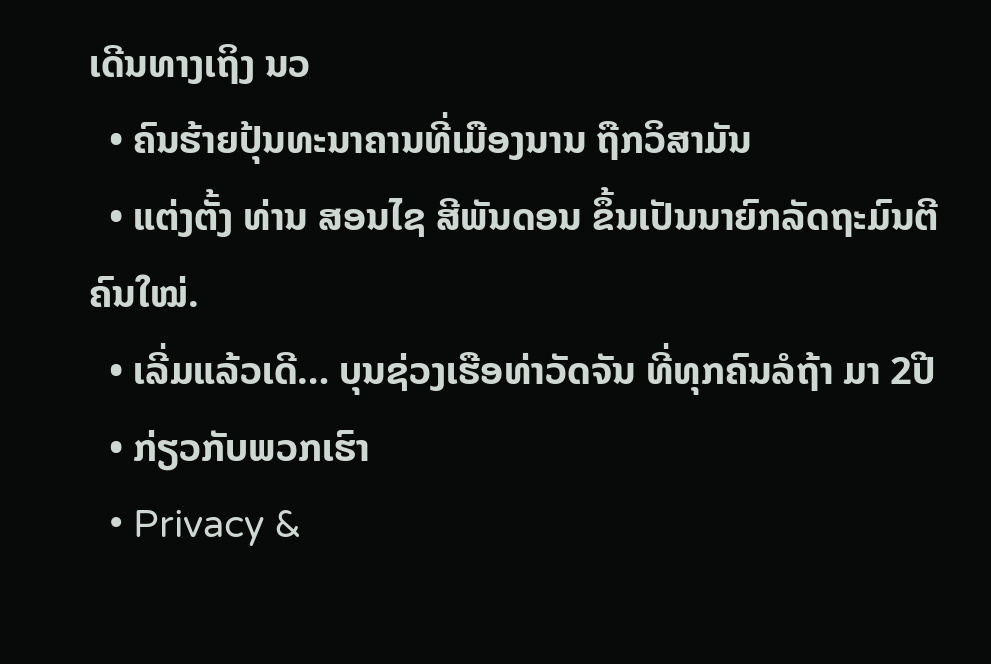ເດີນທາງເຖິງ ນວ
  • ຄົນຮ້າຍປຸ້ນທະນາຄານທີ່ເມືອງນານ ຖືກວິສາມັນ
  • ແຕ່ງຕັ້ງ ທ່ານ ສອນໄຊ ສີພັນດອນ ຂຶ້ນເປັນນາຍົກລັດຖະມົນຕີ ຄົນໃໝ່.
  • ເລີ່ມແລ້ວເດີ… ບຸນຊ່ວງເຮືອທ່າວັດຈັນ ທີ່ທຸກຄົນລໍຖ້າ ມາ 2ປີ
  • ກ່ຽວກັບພວກເຮົາ
  • Privacy &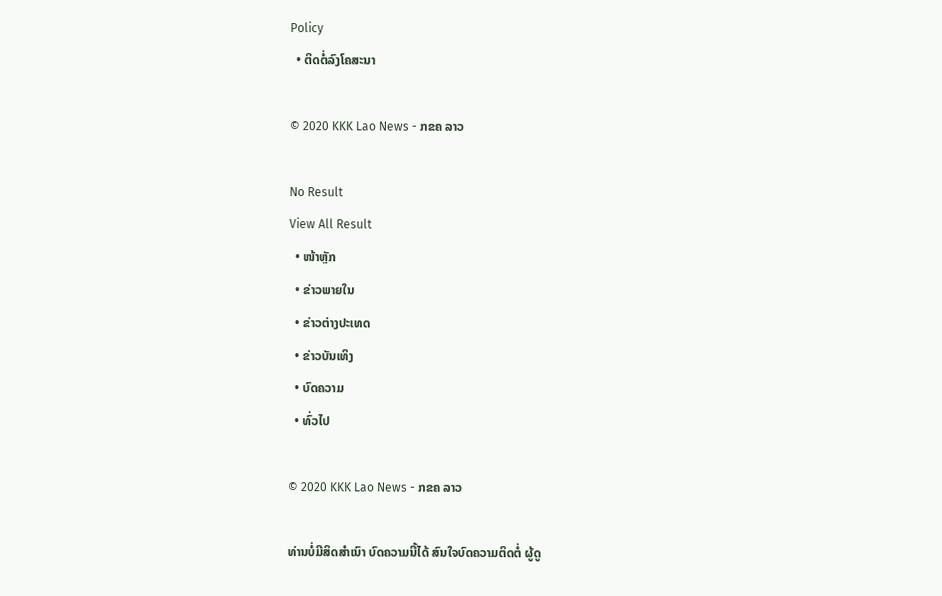Policy
  • ຕິດຕໍ່ລົງໂຄສະນາ

© 2020 KKK Lao News - ກຂຄ ລາວ

No Result
View All Result
  • ໜ້າຫຼັກ
  • ຂ່າວພາຍໃນ
  • ຂ່າວຕ່າງປະເທດ
  • ຂ່າວບັນເທິງ
  • ບົດຄວາມ
  • ທົ່ວໄປ

© 2020 KKK Lao News - ກຂຄ ລາວ

ທ່ານບໍ່ມີສິດສຳເນົາ ບົດຄວາມນີ້ໄດ້ ສົນໃຈບົດຄວາມຕິດຕໍ່ ຜູ້ດູ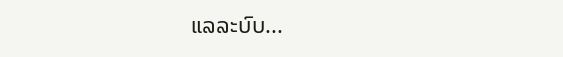ແລລະບົບ...